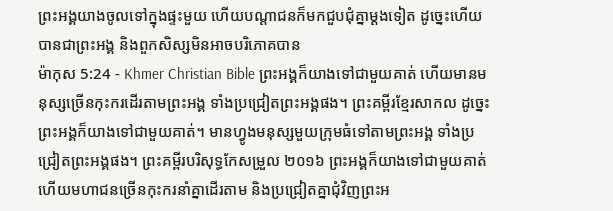ព្រះអង្គយាងចូលទៅក្នុងផ្ទះមួយ ហើយបណ្ដាជនក៏មកជួបជុំគ្នាម្ដងទៀត ដូច្នេះហើយបានជាព្រះអង្គ និងពួកសិស្សមិនអាចបរិភោគបាន
ម៉ាកុស 5:24 - Khmer Christian Bible ព្រះអង្គក៏យាងទៅជាមួយគាត់ ហើយមានមនុស្សច្រើនកុះករដើរតាមព្រះអង្គ ទាំងប្រជ្រៀតព្រះអង្គផង។ ព្រះគម្ពីរខ្មែរសាកល ដូច្នេះ ព្រះអង្គក៏យាងទៅជាមួយគាត់។ មានហ្វូងមនុស្សមួយក្រុមធំទៅតាមព្រះអង្គ ទាំងប្រជ្រៀតព្រះអង្គផង។ ព្រះគម្ពីរបរិសុទ្ធកែសម្រួល ២០១៦ ព្រះអង្គក៏យាងទៅជាមួយគាត់ ហើយមហាជនច្រើនកុះករនាំគ្នាដើរតាម និងប្រជ្រៀតគ្នាជុំវិញព្រះអ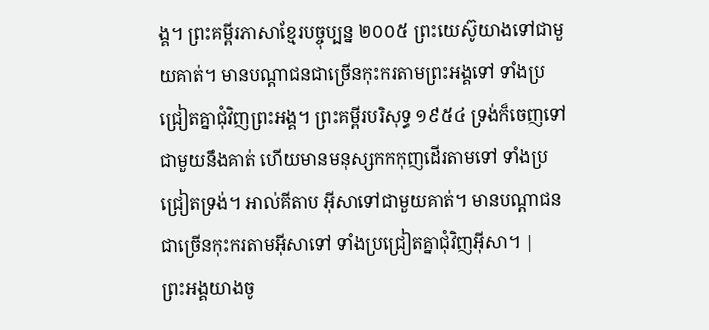ង្គ។ ព្រះគម្ពីរភាសាខ្មែរបច្ចុប្បន្ន ២០០៥ ព្រះយេស៊ូយាងទៅជាមួយគាត់។ មានបណ្ដាជនជាច្រើនកុះករតាមព្រះអង្គទៅ ទាំងប្រជ្រៀតគ្នាជុំវិញព្រះអង្គ។ ព្រះគម្ពីរបរិសុទ្ធ ១៩៥៤ ទ្រង់ក៏ចេញទៅជាមួយនឹងគាត់ ហើយមានមនុស្សកកកុញដើរតាមទៅ ទាំងប្រជ្រៀតទ្រង់។ អាល់គីតាប អ៊ីសាទៅជាមួយគាត់។ មានបណ្ដាជនជាច្រើនកុះករតាមអ៊ីសាទៅ ទាំងប្រជ្រៀតគ្នាជុំវិញអ៊ីសា។ |
ព្រះអង្គយាងចូ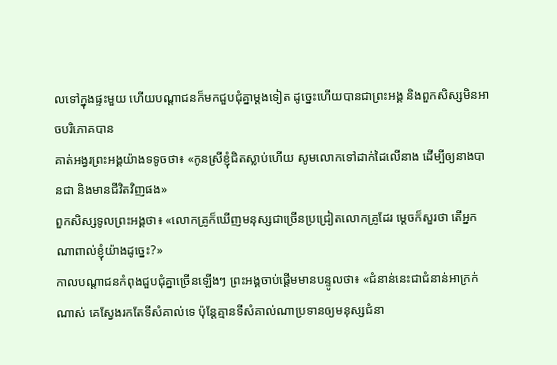លទៅក្នុងផ្ទះមួយ ហើយបណ្ដាជនក៏មកជួបជុំគ្នាម្ដងទៀត ដូច្នេះហើយបានជាព្រះអង្គ និងពួកសិស្សមិនអាចបរិភោគបាន
គាត់អង្វរព្រះអង្គយ៉ាងទទូចថា៖ «កូនស្រីខ្ញុំជិតស្លាប់ហើយ សូមលោកទៅដាក់ដៃលើនាង ដើម្បីឲ្យនាងបានជា និងមានជីវិតវិញផង»
ពួកសិស្សទូលព្រះអង្គថា៖ «លោកគ្រូក៏ឃើញមនុស្សជាច្រើនប្រជ្រៀតលោកគ្រូដែរ ម្ដេចក៏សួរថា តើអ្នកណាពាល់ខ្ញុំយ៉ាងដូច្នេះ?»
កាលបណ្ដាជនកំពុងជួបជុំគ្នាច្រើនឡើងៗ ព្រះអង្គចាប់ផ្ដើមមានបន្ទូលថា៖ «ជំនាន់នេះជាជំនាន់អាក្រក់ណាស់ គេស្វែងរកតែទីសំគាល់ទេ ប៉ុន្ដែគ្មានទីសំគាល់ណាប្រទានឲ្យមនុស្សជំនា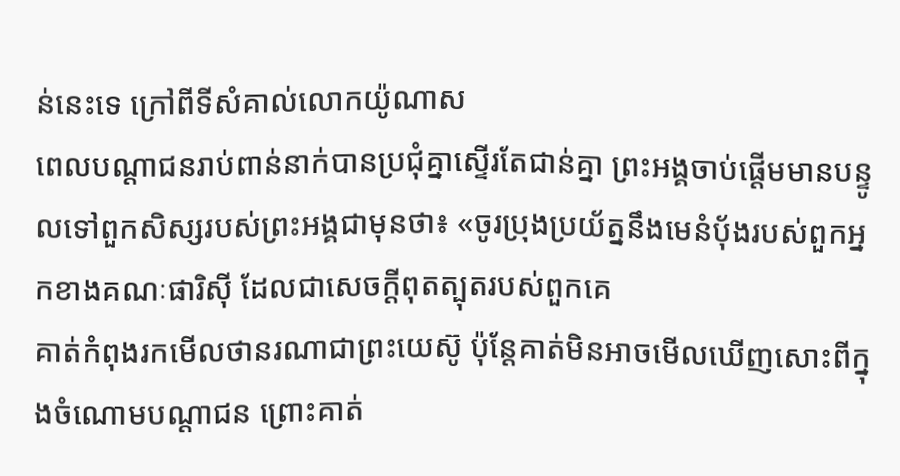ន់នេះទេ ក្រៅពីទីសំគាល់លោកយ៉ូណាស
ពេលបណ្ដាជនរាប់ពាន់នាក់បានប្រជុំគ្នាស្ទើរតែជាន់គ្នា ព្រះអង្គចាប់ផ្ដើមមានបន្ទូលទៅពួកសិស្សរបស់ព្រះអង្គជាមុនថា៖ «ចូរប្រុងប្រយ័ត្ននឹងមេនំប៉័ងរបស់ពួកអ្នកខាងគណៈផារិស៊ី ដែលជាសេចក្ដីពុតត្បុតរបស់ពួកគេ
គាត់កំពុងរកមើលថានរណាជាព្រះយេស៊ូ ប៉ុន្ដែគាត់មិនអាចមើលឃើញសោះពីក្នុងចំណោមបណ្ដាជន ព្រោះគាត់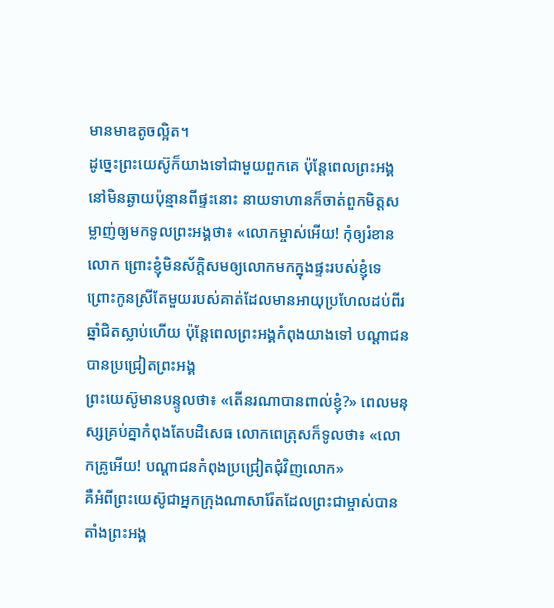មានមាឌតូចល្អិត។
ដូច្នេះព្រះយេស៊ូក៏យាងទៅជាមួយពួកគេ ប៉ុន្ដែពេលព្រះអង្គនៅមិនឆ្ងាយប៉ុន្មានពីផ្ទះនោះ នាយទាហានក៏ចាត់ពួកមិត្ដសម្លាញ់ឲ្យមកទូលព្រះអង្គថា៖ «លោកម្ចាស់អើយ! កុំឲ្យរំខានលោក ព្រោះខ្ញុំមិនស័ក្ដិសមឲ្យលោកមកក្នុងផ្ទះរបស់ខ្ញុំទេ
ព្រោះកូនស្រីតែមួយរបស់គាត់ដែលមានអាយុប្រហែលដប់ពីរឆ្នាំជិតស្លាប់ហើយ ប៉ុន្ដែពេលព្រះអង្គកំពុងយាងទៅ បណ្ដាជនបានប្រជ្រៀតព្រះអង្គ
ព្រះយេស៊ូមានបន្ទូលថា៖ «តើនរណាបានពាល់ខ្ញុំ?» ពេលមនុស្សគ្រប់គ្នាកំពុងតែបដិសេធ លោកពេត្រុសក៏ទូលថា៖ «លោកគ្រូអើយ! បណ្ដាជនកំពុងប្រជ្រៀតជុំវិញលោក»
គឺអំពីព្រះយេស៊ូជាអ្នកក្រុងណាសារ៉ែតដែលព្រះជាម្ចាស់បានតាំងព្រះអង្គ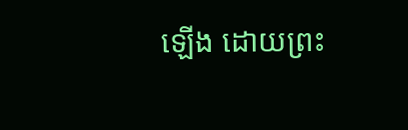ឡើង ដោយព្រះ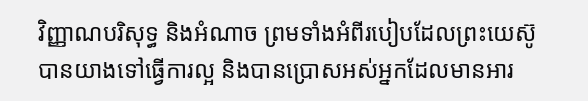វិញ្ញាណបរិសុទ្ធ និងអំណាច ព្រមទាំងអំពីរបៀបដែលព្រះយេស៊ូបានយាងទៅធ្វើការល្អ និងបានប្រោសអស់អ្នកដែលមានអារ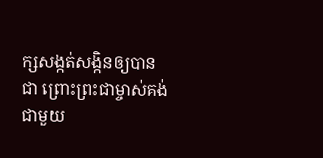ក្សសង្កត់សង្កិនឲ្យបានជា ព្រោះព្រះជាម្ចាស់គង់ជាមួយ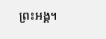ព្រះអង្គ។